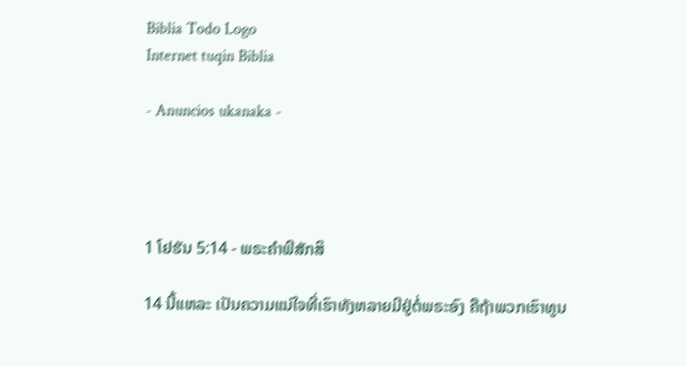Biblia Todo Logo
Internet tuqin Biblia

- Anuncios ukanaka -




1 ໂຢຮັນ 5:14 - ພຣະຄຳພີສັກສິ

14 ນີ້ແຫລະ ເປັນຄວາມແນ່ໃຈທີ່ເຮົາທັງຫລາຍມີຢູ່ຕໍ່ພຣະອົງ ຄືຖ້າພວກເຮົາທູນ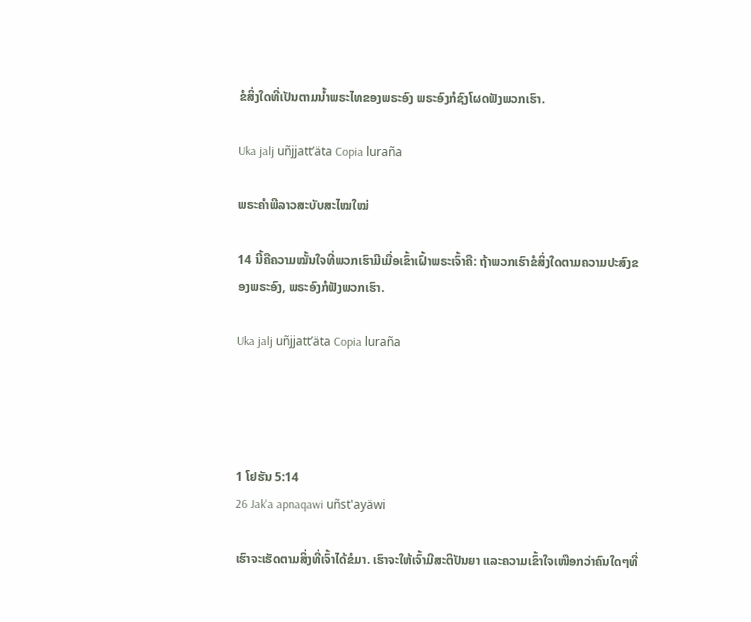ຂໍສິ່ງໃດທີ່ເປັນຕາມນໍ້າພຣະໄທຂອງພຣະອົງ ພຣະອົງກໍຊົງໂຜດຟັງພວກເຮົາ.

Uka jalj uñjjattʼäta Copia luraña

ພຣະຄຳພີລາວສະບັບສະໄໝໃໝ່

14 ນີ້ຄືຄວາມໝັ້ນໃຈທີ່ພວກເຮົາມີເມື່ອເຂົ້າເຝົ້າພຣະເຈົ້າຄື: ຖ້າພວກເຮົາຂໍສິ່ງໃດຕາມຄວາມປະສົງຂອງພຣະອົງ, ພຣະອົງກໍຟັງພວກເຮົາ.

Uka jalj uñjjattʼäta Copia luraña




1 ໂຢຮັນ 5:14
26 Jak'a apnaqawi uñst'ayäwi

ເຮົາຈະເຮັດຕາມສິ່ງທີ່ເຈົ້າໄດ້ຂໍມາ. ເຮົາຈະໃຫ້ເຈົ້າມີສະຕິປັນຍາ ແລະຄວາມເຂົ້າໃຈເໜືອກວ່າຄົນໃດໆທີ່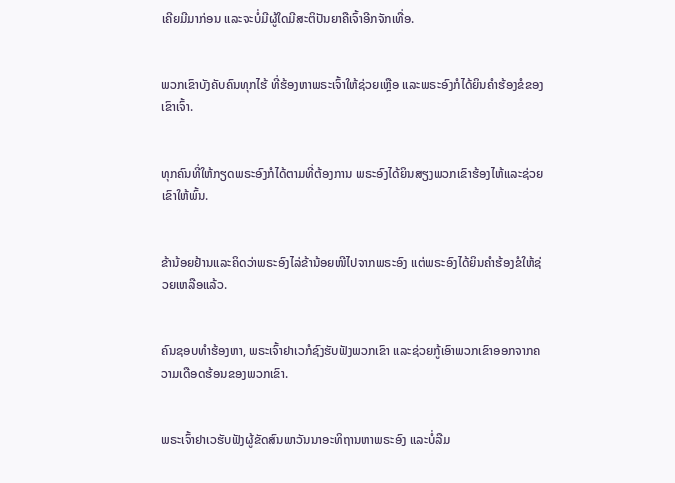ເຄີຍມີມາກ່ອນ ແລະຈະບໍ່ມີຜູ້ໃດມີສະຕິປັນຍາຄືເຈົ້າອີກຈັກເທື່ອ.


ພວກເຂົາບັງຄັບຄົນທຸກໄຮ້ ທີ່ຮ້ອງຫາພຣະເຈົ້າໃຫ້ຊ່ວຍເຫຼືອ ແລະພຣະອົງກໍໄດ້ຍິນຄຳຮ້ອງຂໍຂອງເຂົາເຈົ້າ.


ທຸກຄົນທີ່ໃຫ້ກຽດພຣະອົງກໍໄດ້ຕາມທີ່ຕ້ອງການ ພຣະອົງໄດ້ຍິນສຽງພວກເຂົາຮ້ອງໄຫ້ແລະຊ່ວຍເຂົາໃຫ້ພົ້ນ.


ຂ້ານ້ອຍຢ້ານແລະຄິດວ່າພຣະອົງໄລ່ຂ້ານ້ອຍໜີໄປຈາກພຣະອົງ ແຕ່ພຣະອົງໄດ້ຍິນຄຳຮ້ອງຂໍໃຫ້ຊ່ວຍເຫລືອແລ້ວ.


ຄົນຊອບທຳຮ້ອງຫາ, ພຣະເຈົ້າຢາເວກໍຊົງຮັບຟັງພວກເຂົາ ແລະຊ່ວຍກູ້ເອົາພວກເຂົາອອກຈາກຄວາມເດືອດຮ້ອນຂອງພວກເຂົາ.


ພຣະເຈົ້າຢາເວຮັບຟັງຜູ້ຂັດສົນພາວັນນາອະທິຖານຫາພຣະອົງ ແລະບໍ່ລືມ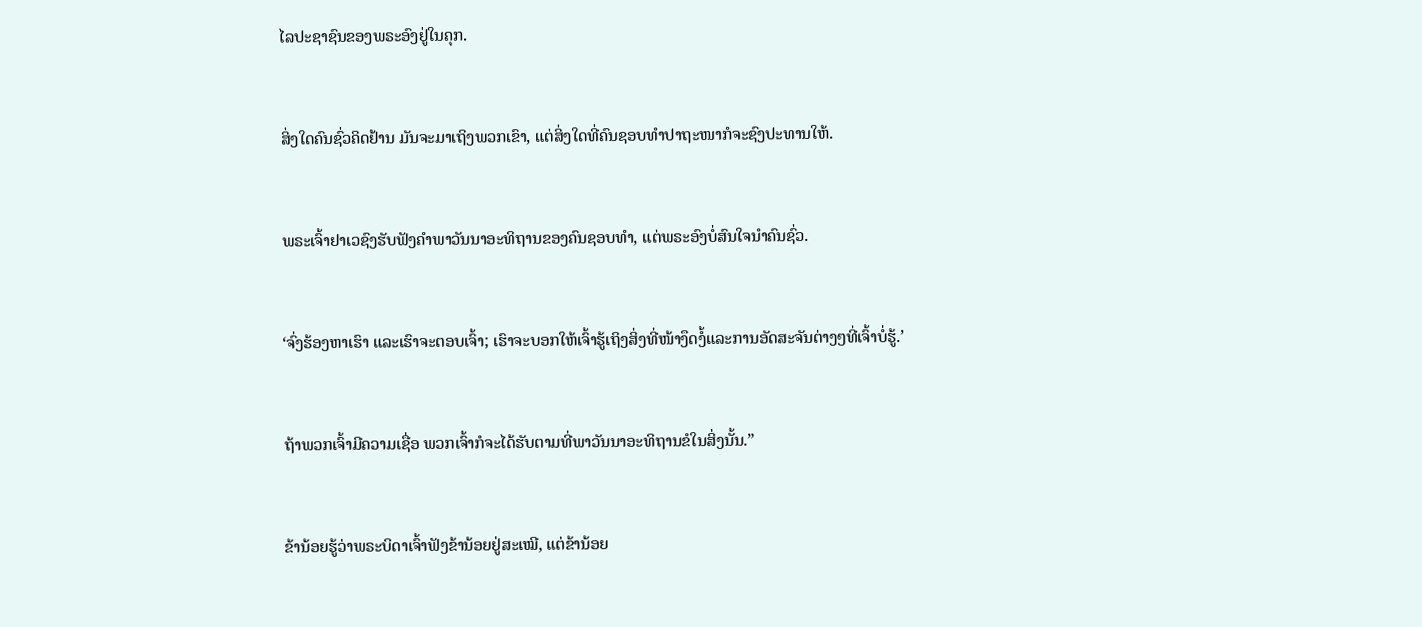ໄລປະຊາຊົນຂອງພຣະອົງຢູ່ໃນຄຸກ.


ສິ່ງໃດຄົນຊົ່ວຄິດຢ້ານ ມັນຈະມາເຖິງພວກເຂົາ, ແຕ່ສິ່ງໃດທີ່ຄົນຊອບທຳປາຖະໜາກໍຈະຊົງປະທານໃຫ້.


ພຣະເຈົ້າຢາເວຊົງຮັບຟັງຄຳພາວັນນາອະທິຖານຂອງຄົນຊອບທຳ, ແຕ່ພຣະອົງບໍ່ສົນໃຈນຳຄົນຊົ່ວ.


‘ຈົ່ງຮ້ອງຫາເຮົາ ແລະເຮົາຈະຕອບເຈົ້າ; ເຮົາຈະບອກໃຫ້ເຈົ້າຮູ້ເຖິງສິ່ງທີ່ໜ້າງຶດງໍ້ແລະການອັດສະຈັນຕ່າງໆທີ່ເຈົ້າບໍ່ຮູ້.’


ຖ້າພວກເຈົ້າມີຄວາມເຊື່ອ ພວກເຈົ້າກໍຈະໄດ້ຮັບຕາມທີ່ພາວັນນາອະທິຖານຂໍໃນສິ່ງນັ້ນ.”


ຂ້ານ້ອຍຮູ້ວ່າພຣະບິດາເຈົ້າຟັງຂ້ານ້ອຍຢູ່ສະເໝີ, ແຕ່ຂ້ານ້ອຍ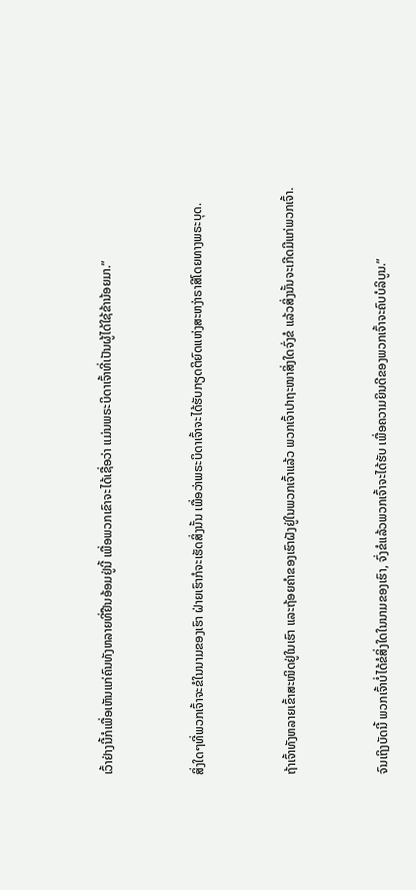ເວົ້າຢ່າງນີ້ກໍເພື່ອເຫັນແກ່ຄົນທັງຫລາຍທີ່ຢືນອ້ອມຢູ່ນີ້ ເພື່ອພວກເຂົາຈະໄດ້ເຊື່ອວ່າ ແມ່ນພຣະບິດາເຈົ້າທີ່ເປັນຜູ້ໄດ້ໃຊ້ຂ້ານ້ອຍມາ.”


ສິ່ງໃດໆທີ່ພວກເຈົ້າຈະຂໍໃນນາມຂອງເຮົາ ຝ່າຍເຮົາກໍຈະເຮັດສິ່ງນັ້ນ ເພື່ອວ່າພຣະບິດາເຈົ້າຈະໄດ້ຮັບກຽດຕິຍົດແຫ່ງສະຫງ່າຣາສີໂດຍທາງພຣະບຸດ.


ຖ້າເຈົ້າທັງຫລາຍເຂົ້າສະໜິດຢູ່ໃນເຮົາ ແລະຖ້ອຍຄຳຂອງເຮົາຝັງຢູ່ໃນພວກເຈົ້າແລ້ວ ພວກເຈົ້າປາຖະໜາສິ່ງໃດຈົ່ງຂໍ ແລ້ວສິ່ງນັ້ນຈະເກີດມີແກ່ພວກເຈົ້າ.


ຈົນເຖິງບັດນີ້ ພວກເຈົ້າບໍ່ໄດ້ຂໍສິ່ງໃດໃນນາມຂອງເຮົາ, ຈົ່ງຂໍແລ້ວພວກເຈົ້າຈະໄດ້ຮັບ ເພື່ອຄວາມຍິນດີຂອງພວກເຈົ້າຈະຄົບບໍລິບູນ.”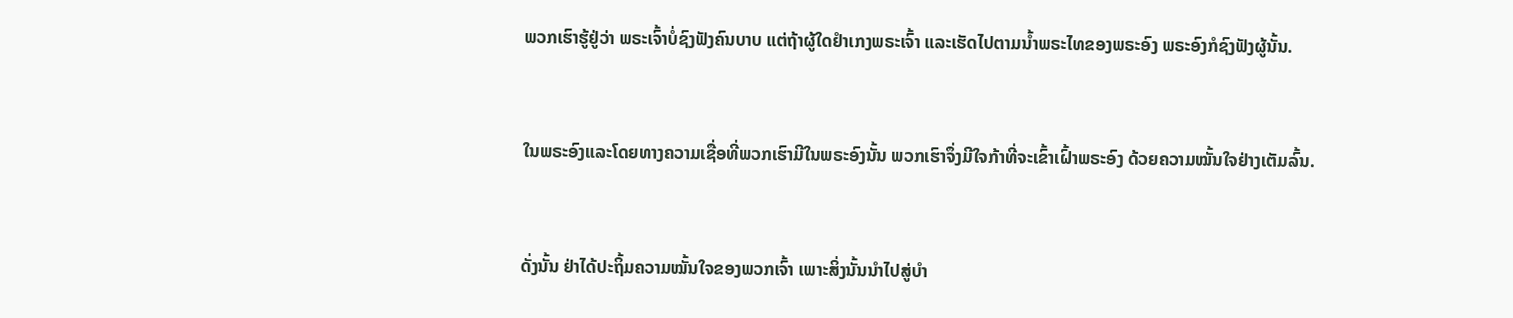ພວກເຮົາຮູ້ຢູ່ວ່າ ພຣະເຈົ້າບໍ່ຊົງຟັງຄົນບາບ ແຕ່ຖ້າຜູ້ໃດຢຳເກງພຣະເຈົ້າ ແລະເຮັດໄປຕາມນໍ້າພຣະໄທຂອງພຣະອົງ ພຣະອົງກໍຊົງຟັງຜູ້ນັ້ນ.


ໃນພຣະອົງແລະໂດຍທາງຄວາມເຊື່ອທີ່ພວກເຮົາມີໃນພຣະອົງນັ້ນ ພວກເຮົາຈຶ່ງມີໃຈກ້າທີ່ຈະເຂົ້າເຝົ້າພຣະອົງ ດ້ວຍຄວາມໝັ້ນໃຈຢ່າງເຕັມລົ້ນ.


ດັ່ງນັ້ນ ຢ່າໄດ້ປະຖິ້ມຄວາມໝັ້ນໃຈຂອງພວກເຈົ້າ ເພາະສິ່ງນັ້ນນຳໄປສູ່ບຳ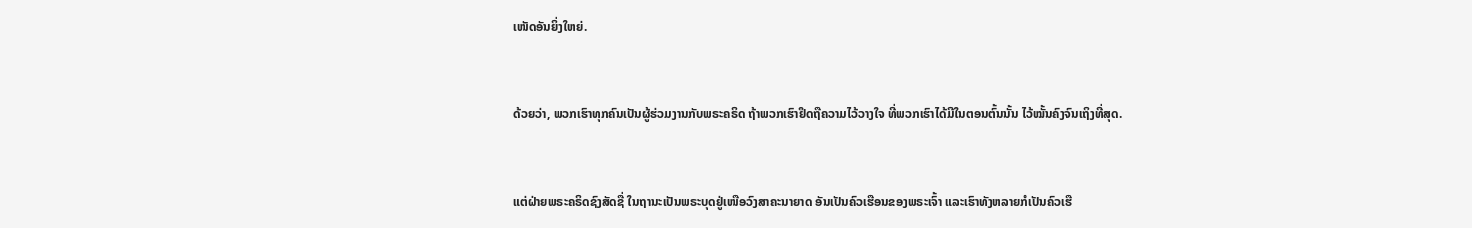ເໜັດອັນຍິ່ງໃຫຍ່.


ດ້ວຍວ່າ, ພວກເຮົາທຸກຄົນເປັນຜູ້ຮ່ວມງານກັບພຣະຄຣິດ ຖ້າພວກເຮົາຢຶດຖືຄວາມໄວ້ວາງໃຈ ທີ່ພວກເຮົາໄດ້ມີໃນຕອນຕົ້ນນັ້ນ ໄວ້ໝັ້ນຄົງຈົນເຖິງທີ່ສຸດ.


ແຕ່ຝ່າຍພຣະຄຣິດຊົງສັດຊື່ ໃນຖານະເປັນພຣະບຸດຢູ່ເໜືອວົງສາຄະນາຍາດ ອັນເປັນຄົວເຮືອນຂອງພຣະເຈົ້າ ແລະເຮົາທັງຫລາຍກໍເປັນຄົວເຮື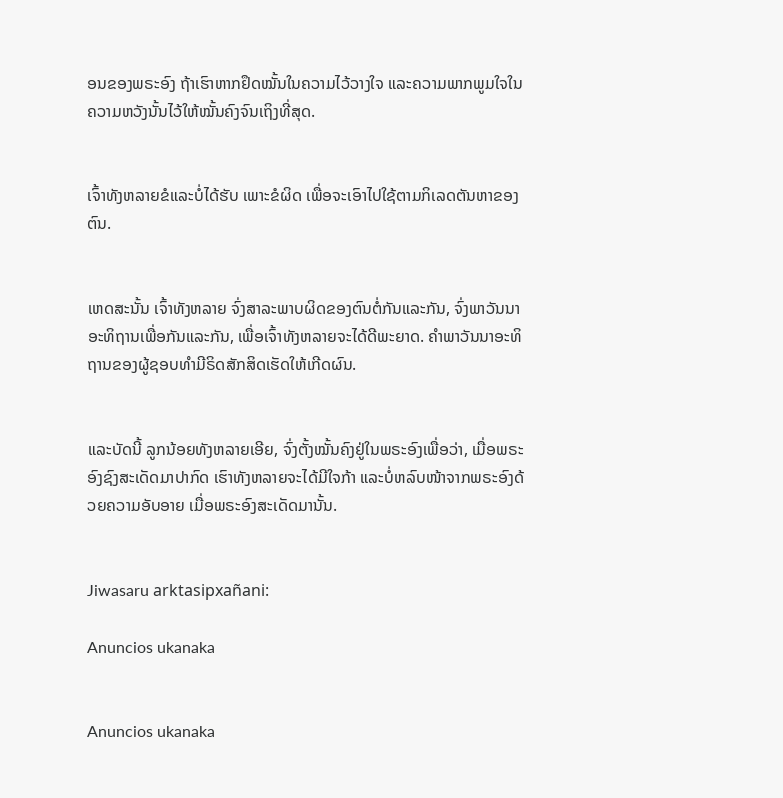ອນຂອງພຣະອົງ ຖ້າເຮົາຫາກຢຶດໝັ້ນໃນຄວາມໄວ້ວາງໃຈ ແລະຄວາມພາກພູມໃຈໃນຄວາມຫວັງນັ້ນໄວ້ໃຫ້ໝັ້ນຄົງຈົນເຖິງທີ່ສຸດ.


ເຈົ້າທັງຫລາຍຂໍແລະບໍ່ໄດ້ຮັບ ເພາະຂໍຜິດ ເພື່ອຈະເອົາໄປໃຊ້ຕາມກິເລດຕັນຫາຂອງຕົນ.


ເຫດສະນັ້ນ ເຈົ້າທັງຫລາຍ ຈົ່ງສາລະພາບຜິດຂອງຕົນຕໍ່ກັນແລະກັນ, ຈົ່ງພາວັນນາອະທິຖານເພື່ອກັນແລະກັນ, ເພື່ອເຈົ້າທັງຫລາຍຈະໄດ້ດີພະຍາດ. ຄຳພາວັນນາອະທິຖານຂອງຜູ້ຊອບທຳມີຣິດສັກສິດເຮັດໃຫ້ເກີດຜົນ.


ແລະບັດນີ້ ລູກນ້ອຍທັງຫລາຍເອີຍ, ຈົ່ງຕັ້ງໝັ້ນຄົງຢູ່ໃນພຣະອົງເພື່ອວ່າ, ເມື່ອພຣະອົງຊົງສະເດັດມາປາກົດ ເຮົາທັງຫລາຍຈະໄດ້ມີໃຈກ້າ ແລະບໍ່ຫລົບໜ້າຈາກພຣະອົງດ້ວຍຄວາມອັບອາຍ ເມື່ອພຣະອົງສະເດັດມານັ້ນ.


Jiwasaru arktasipxañani:

Anuncios ukanaka


Anuncios ukanaka